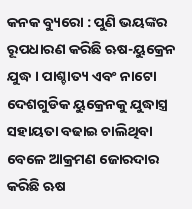କନକ ବ୍ୟୁରୋ : ପୁଣି ଭୟଙ୍କର ରୂପଧାରଣ କରିଛି ଋଷ-ୟୁକ୍ରେନ ଯୁଦ୍ଧ । ପାଶ୍ଚାତ୍ୟ ଏବଂ ନାଟୋ ଦେଶଗୁଡିକ ୟୁକ୍ରେନକୁ ଯୁଦ୍ଧାସ୍ତ୍ର ସହାୟତା ବଢାଇ ଚାଲିଥିବା ବେଳେ ଆକ୍ରମଣ ଜୋରଦାର କରିଛି ଋଷ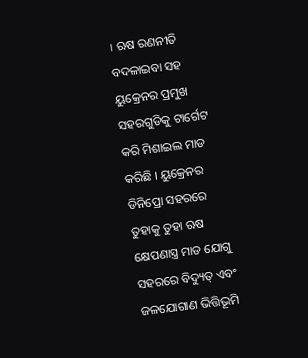। ଋଷ ରଣନୀତି ବଦଳାଇବା ସହ ୟୁକ୍ରେନର ପ୍ରମୁଖ ସହରଗୁଡିକୁ ଟାର୍ଗେଟ କରି ମିଶାଇଲ ମାଡ କରିଛି । ୟୁକ୍ରେନର ଡିନିପ୍ରୋ ସହରରେ ତୁହାକୁ ତୁହା ଋଷ କ୍ଷେପଣାସ୍ତ୍ର ମାଡ ଯୋଗୁ ସହରରେ ବିଦ୍ୟୁତ୍ ଏବଂ ଜଳଯୋଗାଣ ଭିତ୍ତିଭୂମି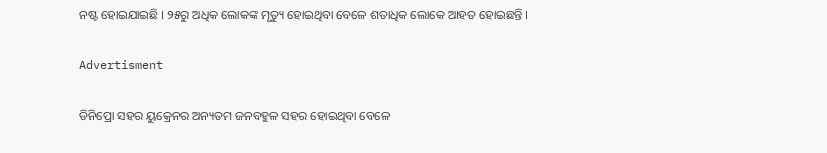ନଷ୍ଟ ହୋଇଯାଇଛି । ୨୫ରୁ ଅଧିକ ଲୋକଙ୍କ ମୃତ୍ୟୁ ହୋଇଥିବା ବେଳେ ଶତାଧିକ ଲୋକେ ଆହତ ହୋଇଛନ୍ତି ।

Advertisment

ଡିନିପ୍ରୋ ସହର ୟୁକ୍ରେନର ଅନ୍ୟତମ ଜନବହୁଳ ସହର ହୋଇଥିବା ବେଳେ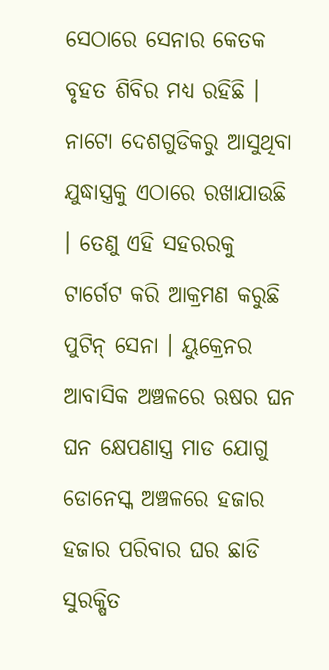ସେଠାରେ ସେନାର କେତକ ବୃହତ ଶିବିର ମଧ୍ୟ ରହିଛି । ନାଟୋ ଦେଶଗୁଡିକରୁ ଆସୁଥିବା ଯୁଦ୍ଧାସ୍ତ୍ରକୁ ଏଠାରେ ରଖାଯାଉଛି । ତେଣୁ ଏହି ସହରରକୁ ଟାର୍ଗେଟ କରି ଆକ୍ରମଣ କରୁଛି ପୁଟିନ୍ ସେନା । ୟୁକ୍ରେନର ଆବାସିକ ଅଞ୍ଚଳରେ ଋଷର ଘନ ଘନ କ୍ଷେପଣାସ୍ତ୍ର ମାଡ ଯୋଗୁ ଡୋନେସ୍କ ଅଞ୍ଚଳରେ ହଜାର ହଜାର ପରିବାର ଘର ଛାଡି ସୁରକ୍ଷିତ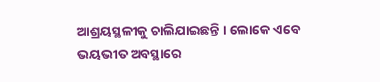ଆଶ୍ରୟସ୍ଥଳୀକୁ ଚାଲିଯାଇଛନ୍ତି । ଲୋକେ ଏବେ ଭୟଭୀତ ଅବସ୍ଥାରେ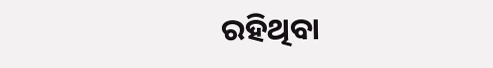ରହିଥିବା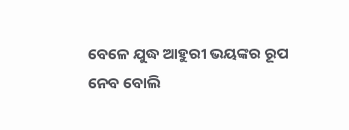ବେଳେ ଯୁଦ୍ଧ ଆହୁରୀ ଭୟଙ୍କର ରୂପ ନେବ ବୋଲି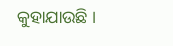କୁହାଯାଉଛି ।